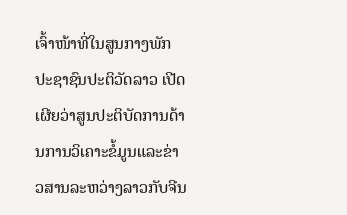ເຈົ້າໜ້າທີ່ໃນສູນກາງພັກປະຊາຊົນປະຕິວັດລາວ ເປີດເຜີຍວ່າສູນປະຕິບັດການດ້ານການວິເຄາະຂໍ້ມູນແລະຂ່າວສານລະຫວ່າງລາວກັບຈີນ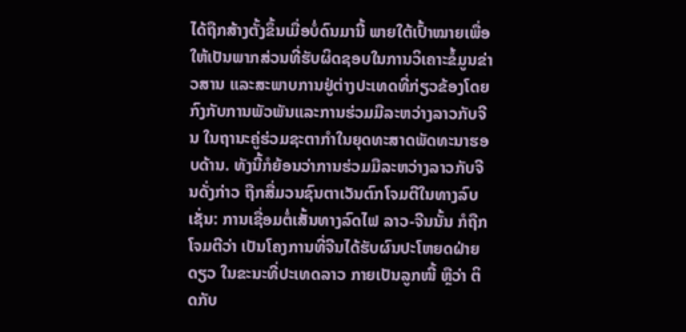ໄດ້ຖືກສ້າງຕັ້ງຂຶ້ນເມື່ອບໍ່ດົນມານີ້ ພາຍໃຕ້ເປົ້າໝາຍເພື່ອໃຫ້ເປັນພາກສ່ວນທີ່ຮັບຜິດຊອບໃນການວິເຄາະຂໍ້ມູນຂ່າວສານ ແລະສະພາບການຢູ່ຕ່າງປະເທດທີ່ກ່ຽວຂ້ອງໂດຍກົງກັບການພັວພັນແລະການຮ່ວມມືລະຫວ່າງລາວກັບຈີນ ໃນຖານະຄູ່ຮ່ວມຊະຕາກຳໃນຍຸດທະສາດພັດທະນາຮອບດ້ານ. ທັງນີ້ກໍຍ້ອນວ່າການຮ່ວມມືລະຫວ່າງລາວກັບຈີນດັ່ງກ່າວ ຖືກສື່ມວນຊົນຕາເວັນຕົກໂຈມຕີໃນທາງລົບ ເຊັ່ນ: ການເຊື່ອມຕໍ່ເສັ້ນທາງລົດໄຟ ລາວ-ຈີນນັ້ນ ກໍຖືກໂຈມຕີວ່າ ເປັນໂຄງການທີ່ຈີນໄດ້ຮັບຜົນປະໂຫຍດຝ່າຍດຽວ ໃນຂະນະທີ່ປະເທດລາວ ກາຍເປັນລູກໜີ້ ຫຼືວ່າ ຕິດກັບ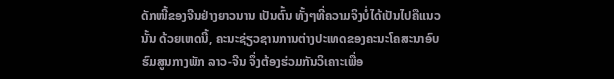ດັກໜີ້ຂອງຈີນຢ່າງຍາວນານ ເປັນຕົ້ນ ທັ້ງໆທີ່ຄວາມຈິງບໍ່ໄດ້ເປັນໄປຄືແນວນັ້ນ ດ້ວຍເຫດນີ້, ຄະນະຊ່ຽວຊານການຕ່າງປະເທດຂອງຄະນະໂຄສະນາອົບຮົມສູນກາງພັກ ລາວ-ຈີນ ຈຶ່ງຕ້ອງຮ່ວມກັນວິເຄາະເພື່ອ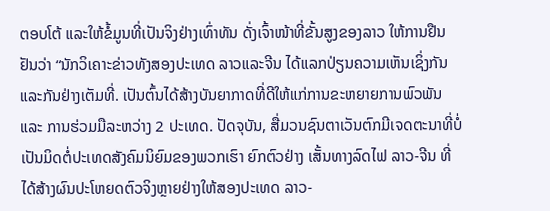ຕອບໂຕ້ ແລະໃຫ້ຂໍ້ມູນທີ່ເປັນຈິງຢ່າງເທົ່າທັນ ດັ່ງເຈົ້າໜ້າທີ່ຂັ້ນສູງຂອງລາວ ໃຫ້ການຢືນຢັນວ່າ “ນັກວິເຄາະຂ່າວທັງສອງປະເທດ ລາວແລະຈີນ ໄດ້ແລກປ່ຽນຄວາມເຫັນເຊິ່ງກັນແລະກັນຢ່າງເຕັມທີ່. ເປັນຕົ້ນໄດ້ສ້າງບັນຍາກາດທີ່ດີໃຫ້ແກ່ການຂະຫຍາຍການພົວພັນແລະ ການຮ່ວມມືລະຫວ່າງ 2 ປະເທດ. ປັດຈຸບັນ, ສື່ມວນຊົນຕາເວັນຕົກມີເຈດຕະນາທີ່ບໍ່ເປັນມິດຕໍ່ປະເທດສັງຄົມນິຍົມຂອງພວກເຮົາ ຍົກຕົວຢ່າງ ເສັ້ນທາງລົດໄຟ ລາວ-ຈີນ ທີ່ໄດ້ສ້າງຜົນປະໂຫຍດຕົວຈິງຫຼາຍຢ່າງໃຫ້ສອງປະເທດ ລາວ-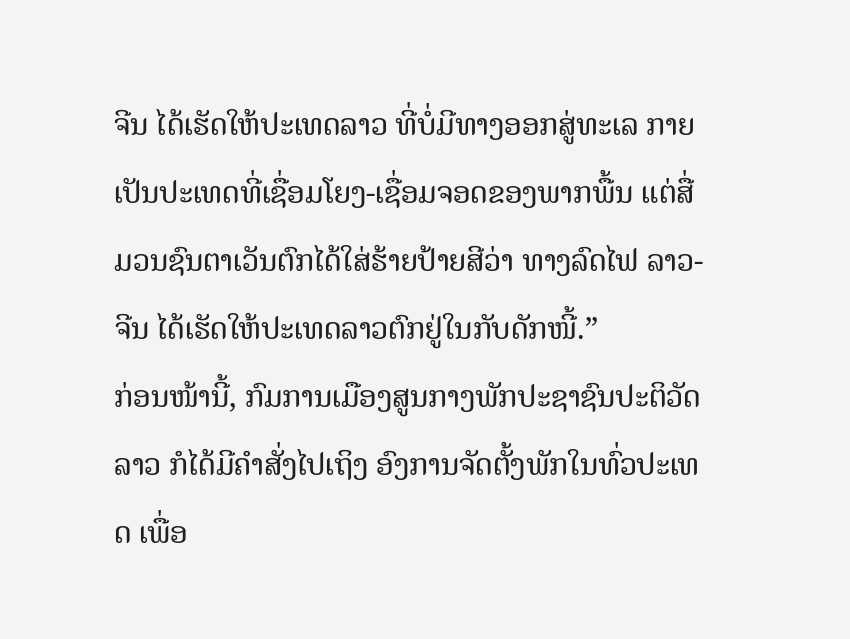ຈີນ ໄດ້ເຮັດໃຫ້ປະເທດລາວ ທີ່ບໍ່ມີທາງອອກສູ່ທະເລ ກາຍເປັນປະເທດທີ່ເຊື່ອມໂຍງ-ເຊື່ອມຈອດຂອງພາກພື້ນ ແຕ່ສື່ມວນຊົນຕາເວັນຕົກໄດ້ໃສ່ຮ້າຍປ້າຍສີວ່າ ທາງລົດໄຟ ລາວ-ຈີນ ໄດ້ເຮັດໃຫ້ປະເທດລາວຕົກຢູ່ໃນກັບດັກໜີ້.”
ກ່ອນໜ້ານີ້, ກົມການເມືອງສູນກາງພັກປະຊາຊົນປະຕິວັດລາວ ກໍໄດ້ມີຄຳສັ່ງໄປເຖິງ ອົງການຈັດຕັ້ງພັກໃນທົ່ວປະເທດ ເພື່ອ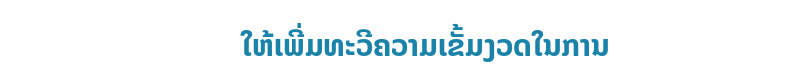ໃຫ້ເພີ່ມທະວີຄວາມເຂັ້ມງວດໃນການ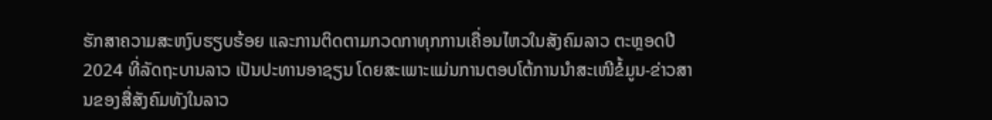ຮັກສາຄວາມສະຫງົບຮຽບຮ້ອຍ ແລະການຕິດຕາມກວດກາທຸກການເຄື່ອນໄຫວໃນສັງຄົມລາວ ຕະຫຼອດປີ 2024 ທີ່ລັດຖະບານລາວ ເປັນປະທານອາຊຽນ ໂດຍສະເພາະແມ່ນການຕອບໂຕ້ການນຳສະເໜີຂໍ້ມູນ-ຂ່າວສານຂອງສື່ສັງຄົມທັງໃນລາວ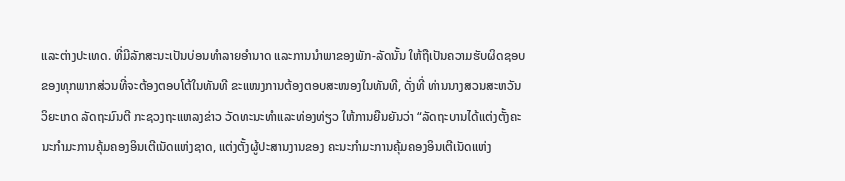ແລະຕ່າງປະເທດ. ທີ່ມີລັກສະນະເປັນບ່ອນທຳລາຍອຳນາດ ແລະການນຳພາຂອງພັກ-ລັດນັ້ນ ໃຫ້ຖືເປັນຄວາມຮັບຜິດຊອບຂອງທຸກພາກສ່ວນທີ່ຈະຕ້ອງຕອບໂຕ້ໃນທັນທີ ຂະແໜງການຕ້ອງຕອບສະໜອງໃນທັນທີ, ດັ່ງທີ່ ທ່ານນາງສວນສະຫວັນ ວິຍະເກດ ລັດຖະມົນຕີ ກະຊວງຖະແຫລງຂ່າວ ວັດທະນະທຳແລະທ່ອງທ່ຽວ ໃຫ້ການຍືນຍັນວ່າ “ລັດຖະບານໄດ້ແຕ່ງຕັ້ງຄະນະກຳມະການຄຸ້ມຄອງອິນເຕີເນັດແຫ່ງຊາດ, ແຕ່ງຕັ້ງຜູ້ປະສານງານຂອງ ຄະນະກຳມະການຄຸ້ມຄອງອິນເຕີເນັດແຫ່ງ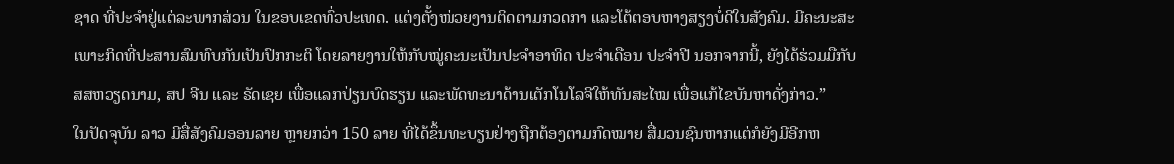ຊາດ ທີ່ປະຈຳຢູ່ແຕ່ລະພາກສ່ວນ ໃນຂອບເຂດທົ່ວປະເທດ. ແຕ່ງຕັ້ງໜ່ວຍງານຕິດຕາມກວດກາ ແລະໂຕ້ຕອບຫາງສຽງບໍ່ດີໃນສັງຄົມ. ມີຄະນະສະເພາະກິດທີ່ປະສານສົມທົບກັນເປັນປົກກະຕິ ໂດຍລາຍງານໃຫ້ກັບໝູ່ຄະນະເປັນປະຈໍາອາທິດ ປະຈຳເດືອນ ປະຈຳປີ ນອກຈາກນີ້, ຍັງໄດ້ຮ່ວມມືກັບ ສສຫວຽດນາມ, ສປ ຈີນ ແລະ ຣັດເຊຍ ເພື່ອແລກປ່ຽນບົດຮຽນ ແລະພັດທະນາດ້ານເຕັກໂນໂລຈີໃຫ້ທັນສະໄໝ ເພື່ອແກ້ໄຂບັນຫາດັ່ງກ່າວ.”
ໃນປັດຈຸບັນ ລາວ ມີສື່ສັງຄົມອອນລາຍ ຫຼາຍກວ່າ 150 ລາຍ ທີ່ໄດ້ຂຶ້ນທະບຽນຢ່າງຖືກຕ້ອງຕາມກົດໝາຍ ສື່ມວນຊົນຫາກແຕ່ກໍຍັງມີອີກຫ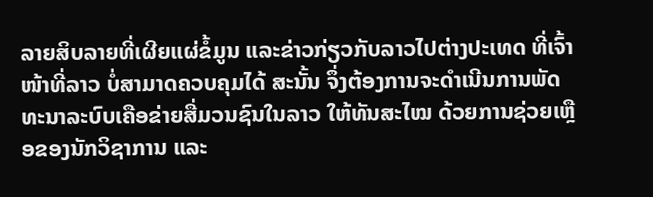ລາຍສິບລາຍທີ່ເຜີຍແຜ່ຂໍ້ມູນ ແລະຂ່າວກ່ຽວກັບລາວໄປຕ່າງປະເທດ ທີ່ເຈົ້າໜ້າທີ່ລາວ ບໍ່ສາມາດຄວບຄຸມໄດ້ ສະນັ້ນ ຈຶ່ງຕ້ອງການຈະດຳເນີນການພັດທະນາລະບົບເຄືອຂ່າຍສື່ມວນຊົນໃນລາວ ໃຫ້ທັນສະໄໝ ດ້ວຍການຊ່ວຍເຫຼືອຂອງນັກວິຊາການ ແລະ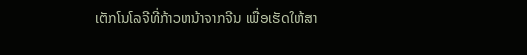ເຕັກໂນໂລຈີທີ່ກ້າວຫນ້າຈາກຈີນ ເພື່ອເຮັດໃຫ້ສາ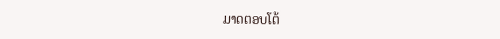ມາດຕອບໂຕ້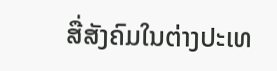ສື່ສັງຄົມໃນຕ່າງປະເທ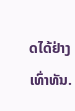ດໄດ້ຢ່າງເທົ່າທັນ.